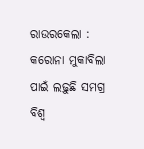ରାଉରକେଲା : କରୋନା ମୁକାବିଲା ପାଇଁ ଲଢ଼ୁଛି ସମଗ୍ର ବିଶ୍ୱ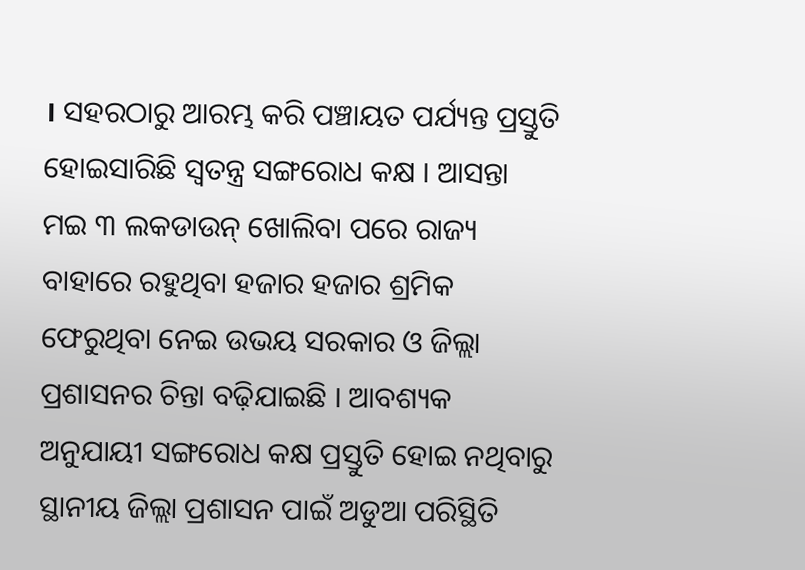। ସହରଠାରୁ ଆରମ୍ଭ କରି ପଞ୍ଚାୟତ ପର୍ଯ୍ୟନ୍ତ ପ୍ରସ୍ତୁତି ହୋଇସାରିଛି ସ୍ୱତନ୍ତ୍ର ସଙ୍ଗରୋଧ କକ୍ଷ । ଆସନ୍ତା ମଇ ୩ ଲକଡାଉନ୍ ଖୋଲିବା ପରେ ରାଜ୍ୟ ବାହାରେ ରହୁଥିବା ହଜାର ହଜାର ଶ୍ରମିକ ଫେରୁଥିବା ନେଇ ଉଭୟ ସରକାର ଓ ଜିଲ୍ଲା ପ୍ରଶାସନର ଚିନ୍ତା ବଢ଼ିଯାଇଛି । ଆବଶ୍ୟକ ଅନୁଯାୟୀ ସଙ୍ଗରୋଧ କକ୍ଷ ପ୍ରସ୍ତୁତି ହୋଇ ନଥିବାରୁ ସ୍ଥାନୀୟ ଜିଲ୍ଲା ପ୍ରଶାସନ ପାଇଁ ଅଡୁଆ ପରିସ୍ଥିତି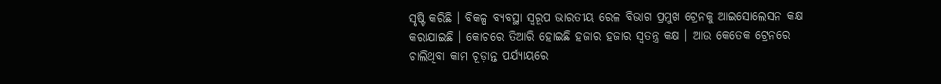ସୃଷ୍ଟି କରିଛି । ବିକଳ୍ପ ବ୍ୟବସ୍ଥା ସ୍ୱରୂପ ଭାରତୀୟ ରେଳ ବିଭାଗ ପ୍ରମୁଖ ଟ୍ରେନକୁ ଆଇସୋଲେସନ କକ୍ଷ କରାଯାଇଛି । କୋଚରେ ତିଆରି ହୋଇଛି ହଜାର ହଜାର ସ୍ୱତନ୍ତ୍ର କକ୍ଷ । ଆଉ କେତେକ ଟ୍ରେନରେ ଚାଲିଥିବା କାମ ଚୂଡ଼ାନ୍ତ ପର୍ଯ୍ୟାୟରେ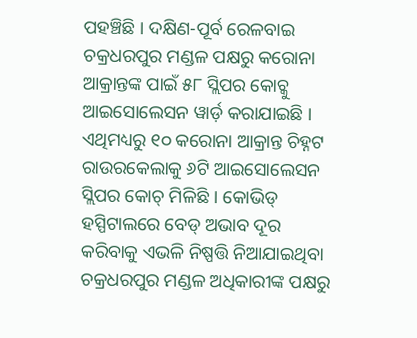ପହଞ୍ଚିଛି । ଦକ୍ଷିଣ-ପୂର୍ବ ରେଳବାଇ ଚକ୍ରଧରପୁର ମଣ୍ଡଳ ପକ୍ଷରୁ କରୋନା ଆକ୍ରାନ୍ତଙ୍କ ପାଇଁ ୫୮ ସ୍ଲିପର କୋଚ୍କୁ ଆଇସୋଲେସନ ୱାର୍ଡ଼ କରାଯାଇଛି । ଏଥିମଧ୍ୟରୁ ୧୦ କରୋନା ଆକ୍ରାନ୍ତ ଚିହ୍ନଟ ରାଉରକେଲାକୁ ୬ଟି ଆଇସୋଲେସନ ସ୍ଲିପର କୋଚ୍ ମିଳିଛି । କୋଭିଡ୍ ହସ୍ପିଟାଲରେ ବେଡ୍ ଅଭାବ ଦୂର କରିବାକୁ ଏଭଳି ନିଷ୍ପତ୍ତି ନିଆଯାଇଥିବା ଚକ୍ରଧରପୁର ମଣ୍ଡଳ ଅଧିକାରୀଙ୍କ ପକ୍ଷରୁ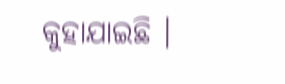କୁହାଯାଇଛି ।